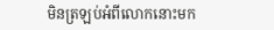មិនត្រឡប់អំពីលោកនោះមក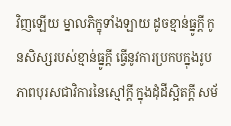វិញឡើយ ម្នាលភិក្ខុទាំងឡាយ ដូចខ្មាន់ធ្នូក្តី កូនសិស្សរបស់ខ្មាន់ធ្នូក្ដី ធ្វើនូវការប្រកបក្នុងរូបភាពបុរសជាវិការនៃស្មៅក្ដី ក្នុងដុំដីស្អិតក្ដី សម័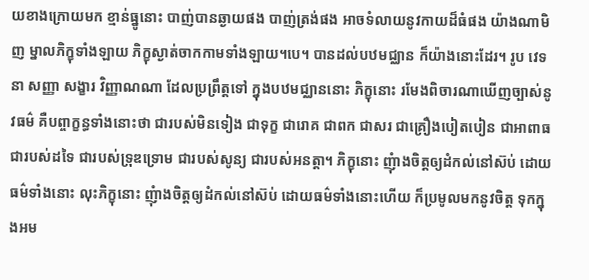យខាងក្រោយមក ខ្មាន់ធ្នូនោះ បាញ់បានឆ្ងាយផង បាញ់ត្រង់ផង អាចទំលាយនូវកាយដ៏ធំផង យ៉ាងណាមិញ ម្នាលភិក្ខុទាំងឡាយ ភិក្ខុស្ងាត់ចាកកាមទាំងឡាយ។បេ។ បានដល់បឋមជ្ឈាន ក៏យ៉ាងនោះដែរ។ រូប វេទនា សញ្ញា សង្ខារ វិញ្ញាណណា ដែលប្រព្រឹត្តទៅ ក្នុងបឋមជ្ឈាននោះ ភិក្ខុនោះ រមែងពិចារណាឃើញច្បាស់នូវធម៌ គឺបព្ចាក្ខន្ធទាំងនោះថា ជារបស់មិនទៀង ជាទុក្ខ ជារោគ ជាពក ជាសរ ជាគ្រឿងបៀតបៀន ជាអាពាធ ជារបស់ដទៃ ជារបស់ទ្រុឌទ្រោម ជារបស់សូន្យ ជារបស់អនត្តា។ ភិក្ខុនោះ ញុំាងចិត្តឲ្យដំកល់នៅស៊ប់ ដោយធម៌ទាំងនោះ លុះភិក្ខុនោះ ញុំាងចិត្តឲ្យដំកល់នៅស៊ប់ ដោយធម៌ទាំងនោះហើយ ក៏ប្រមូលមកនូវចិត្ត ទុកក្នុងអម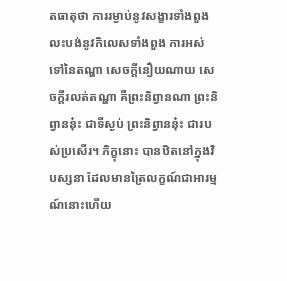តធាតុថា ការរម្ងាប់នូវសង្ខារទាំងពួង លះបង់នូវកិលេសទាំងពួង ការអស់ទៅនៃតណ្ហា សេចក្ដីនឿយណាយ សេចក្ដីរលត់តណ្ហា គឺព្រះនិព្វានណា ព្រះនិព្វាននុ៎ះ ជាទីស្ងប់ ព្រះនិព្វាននុ៎ះ ជារបស់ប្រសើរ។ ភិក្ខុនោះ បានឋិតនៅក្នុងវិបស្សនា ដែលមានត្រៃលក្ខណ៍ជាអារម្មណ៍នោះហើយ